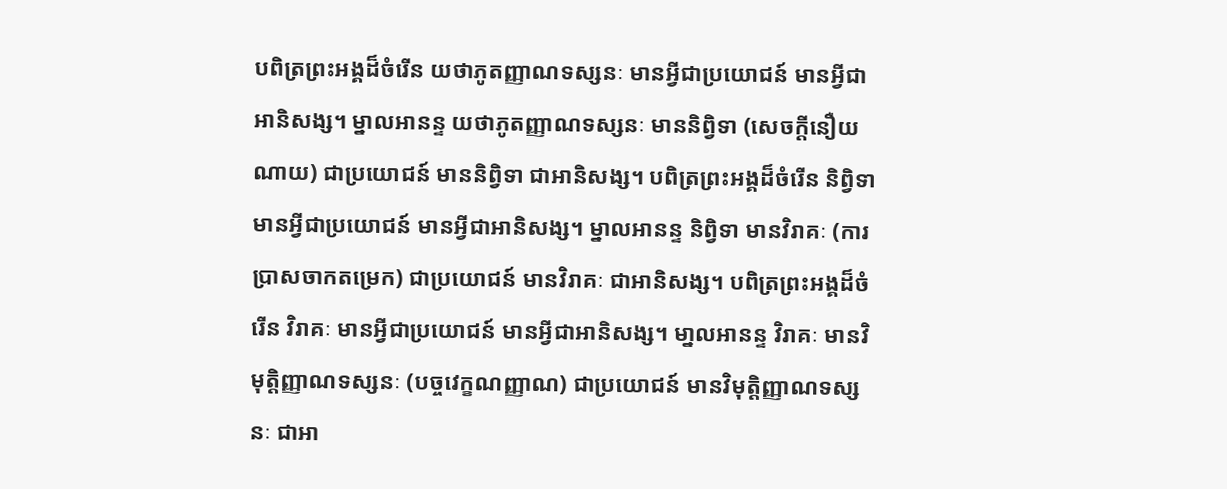បពិត្រព្រះអង្គដ៏ចំរើន យថាភូតញ្ញាណទស្សនៈ មានអ្វីជាប្រយោជន៍ មានអ្វីជាអានិសង្ស។ ម្នាលអានន្ទ យថាភូតញ្ញាណទស្សនៈ មាននិព្វិទា (សេចក្តីនឿយណាយ) ជាប្រយោជន៍ មាននិព្វិទា ជាអានិសង្ស។ បពិត្រព្រះអង្គដ៏ចំរើន និព្វិទា មានអ្វីជាប្រយោជន៍ មានអ្វីជាអានិសង្ស។ ម្នាលអានន្ទ និព្វិទា មានវិរាគៈ (ការប្រាសចាកតម្រេក) ជាប្រយោជន៍ មានវិរាគៈ ជាអានិសង្ស។ បពិត្រព្រះអង្គដ៏ចំរើន វិរាគៈ មានអ្វីជាប្រយោជន៍ មានអ្វីជាអានិសង្ស។ មា្នលអានន្ទ វិរាគៈ មានវិមុត្តិញ្ញាណទស្សនៈ (បច្ចវេក្ខណញ្ញាណ) ជាប្រយោជន៍ មានវិមុត្តិញ្ញាណទស្សនៈ ជាអា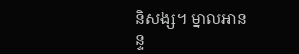និសង្ស។ ម្នាលអានន្ទ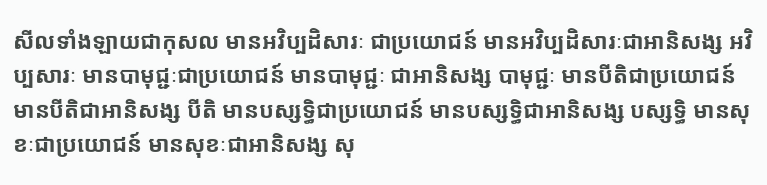សីលទាំងឡាយជាកុសល មានអវិប្បដិសារៈ ជាប្រយោជន៍ មានអវិប្បដិសារៈជាអានិសង្ស អវិប្បសារៈ មានបាមុជ្ជៈជាប្រយោជន៍ មានបាមុជ្ជៈ ជាអានិសង្ស បាមុជ្ជៈ មានបីតិជាប្រយោជន៍ មានបីតិជាអានិសង្ស បីតិ មានបស្សទ្ធិជាប្រយោជន៍ មានបស្សទ្ធិជាអានិសង្ស បស្សទ្ធិ មានសុខៈជាប្រយោជន៍ មានសុខៈជាអានិសង្ស សុ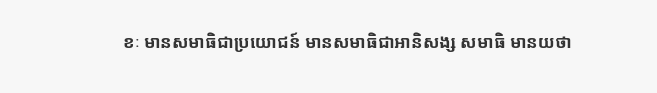ខៈ មានសមាធិជាប្រយោជន៍ មានសមាធិជាអានិសង្ស សមាធិ មានយថា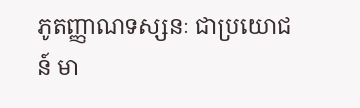ភូតញ្ញាណទស្សនៈ ជាប្រយោជន៍ មា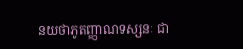នយថាភូតញ្ញាណទស្សនៈ ជា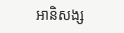អានិសង្ស